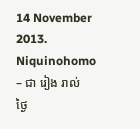14 November 2013.
Niquinohomo – ជា រៀង រាល់ ថ្ងៃ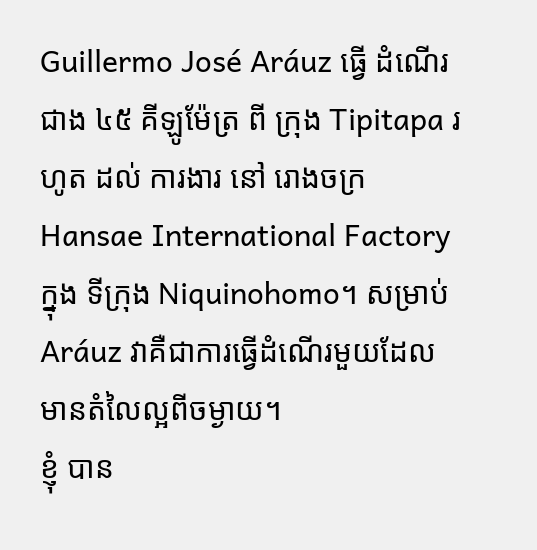Guillermo José Aráuz ធ្វើ ដំណើរ ជាង ៤៥ គីឡូម៉ែត្រ ពី ក្រុង Tipitapa រហូត ដល់ ការងារ នៅ រោងចក្រ Hansae International Factory ក្នុង ទីក្រុង Niquinohomo។ សម្រាប់ Aráuz វាគឺជាការធ្វើដំណើរមួយដែលមានតំលៃល្អពីចម្ងាយ។
ខ្ញុំ បាន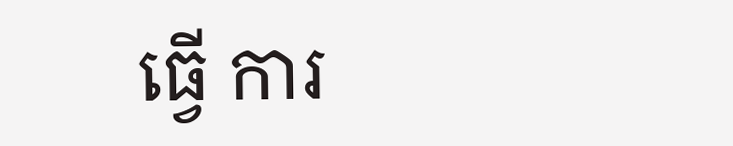ធ្វើ ការ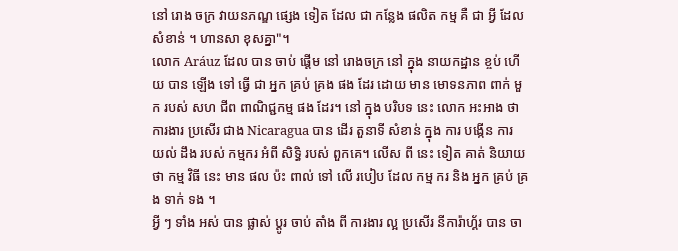នៅ រោង ចក្រ វាយនភណ្ឌ ផ្សេង ទៀត ដែល ជា កន្លែង ផលិត កម្ម គឺ ជា អ្វី ដែល សំខាន់ ។ ហានសា ខុសគ្នា"។
លោក Aráuz ដែល បាន ចាប់ ផ្តើម នៅ រោងចក្រ នៅ ក្នុង នាយកដ្ឋាន ខ្ចប់ ហើយ បាន ឡើង ទៅ ធ្វើ ជា អ្នក គ្រប់ គ្រង ផង ដែរ ដោយ មាន មោទនភាព ពាក់ មួក របស់ សហ ជីព ពាណិជ្ជកម្ម ផង ដែរ។ នៅ ក្នុង បរិបទ នេះ លោក អះអាង ថា ការងារ ប្រសើរ ជាង Nicaragua បាន ដើរ តួនាទី សំខាន់ ក្នុង ការ បង្កើន ការ យល់ ដឹង របស់ កម្មករ អំពី សិទ្ធិ របស់ ពួកគេ។ លើស ពី នេះ ទៀត គាត់ និយាយ ថា កម្ម វិធី នេះ មាន ផល ប៉ះ ពាល់ ទៅ លើ របៀប ដែល កម្ម ករ និង អ្នក គ្រប់ គ្រង ទាក់ ទង ។
អ្វី ៗ ទាំង អស់ បាន ផ្លាស់ ប្តូរ ចាប់ តាំង ពី ការងារ ល្អ ប្រសើរ នីការ៉ាហ្គ័រ បាន ចា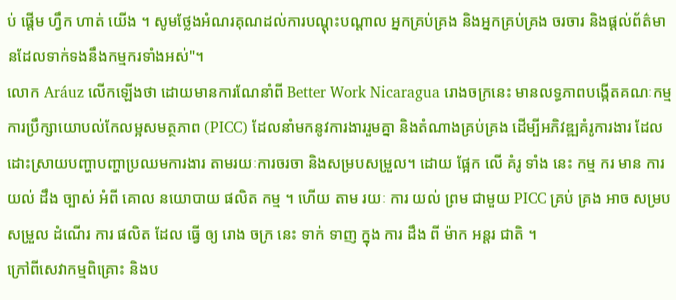ប់ ផ្តើម ហ្វឹក ហាត់ យើង ។ សូមថ្លែងអំណរគុណដល់ការបណ្តុះបណ្តាល អ្នកគ្រប់គ្រង និងអ្នកគ្រប់គ្រង ចរចារ និងផ្តល់ព័ត៌មានដែលទាក់ទងនឹងកម្មករទាំងអស់"។
លោក Aráuz លើកឡើងថា ដោយមានការណែនាំពី Better Work Nicaragua រោងចក្រនេះ មានលទ្ធភាពបង្កើតគណៈកម្មការប្រឹក្សាយោបល់កែលម្អសមត្ថភាព (PICC) ដែលនាំមកនូវការងាររួមគ្នា និងតំណាងគ្រប់គ្រង ដើម្បីអភិវឌ្ឍគំរូការងារ ដែលដោះស្រាយបញ្ហាបញ្ហាប្រឈមការងារ តាមរយៈការចរចា និងសម្របសម្រួល។ ដោយ ផ្អែក លើ គំរូ ទាំង នេះ កម្ម ករ មាន ការ យល់ ដឹង ច្បាស់ អំពី គោល នយោបាយ ផលិត កម្ម ។ ហើយ តាម រយៈ ការ យល់ ព្រម ជាមួយ PICC គ្រប់ គ្រង អាច សម្រប សម្រួល ដំណើរ ការ ផលិត ដែល ធ្វើ ឲ្យ រោង ចក្រ នេះ ទាក់ ទាញ ក្នុង ការ ដឹង ពី ម៉ាក អន្តរ ជាតិ ។
ក្រៅពីសេវាកម្មពិគ្រោះ និងប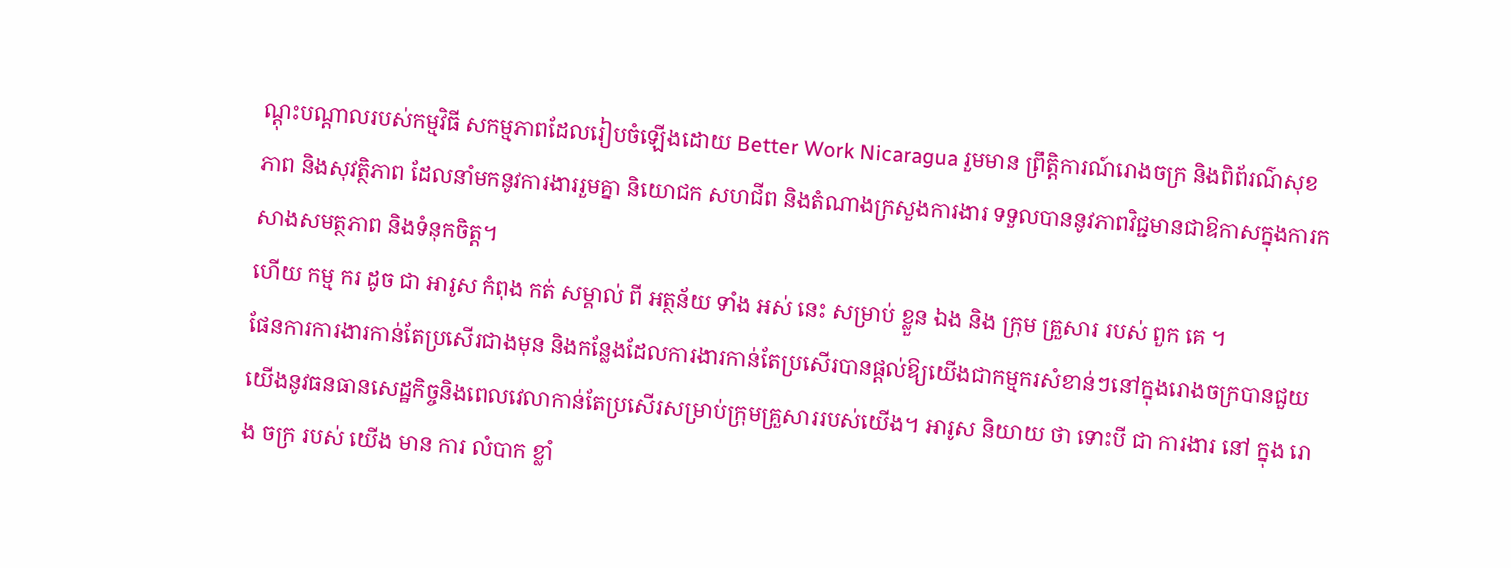ណ្តុះបណ្តាលរបស់កម្មវិធី សកម្មភាពដែលរៀបចំឡើងដោយ Better Work Nicaragua រួមមាន ព្រឹត្តិការណ៍រោងចក្រ និងពិព័រណ៌សុខភាព និងសុវត្ថិភាព ដែលនាំមកនូវការងាររួមគ្នា និយោជក សហជីព និងតំណាងក្រសួងការងារ ទទួលបាននូវភាពវិជ្ជមានជាឱកាសក្នុងការកសាងសមត្ថភាព និងទំនុកចិត្ត។
ហើយ កម្ម ករ ដូច ជា អារូស កំពុង កត់ សម្គាល់ ពី អត្ថន័យ ទាំង អស់ នេះ សម្រាប់ ខ្លួន ឯង និង ក្រុម គ្រួសារ របស់ ពួក គេ ។
ផែនការការងារកាន់តែប្រសើរជាងមុន និងកន្លែងដែលការងារកាន់តែប្រសើរបានផ្តល់ឱ្យយើងជាកម្មករសំខាន់ៗនៅក្នុងរោងចក្របានជួយយើងនូវធនធានសេដ្ឋកិច្ចនិងពេលវេលាកាន់តែប្រសើរសម្រាប់ក្រុមគ្រួសាររបស់យើង។ អារូស និយាយ ថា ទោះបី ជា ការងារ នៅ ក្នុង រោង ចក្រ របស់ យើង មាន ការ លំបាក ខ្លាំ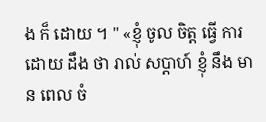ង ក៏ ដោយ ។ " «ខ្ញុំ ចូល ចិត្ត ធ្វើ ការ ដោយ ដឹង ថា រាល់ សប្តាហ៍ ខ្ញុំ នឹង មាន ពេល ចំ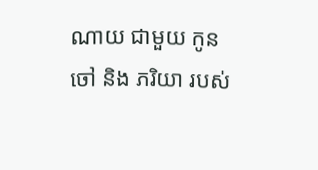ណាយ ជាមួយ កូន ចៅ និង ភរិយា របស់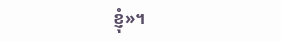ខ្ញុំ»។